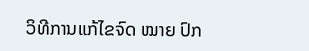ວິທີການແກ້ໄຂຈົດ ໝາຍ ປົກ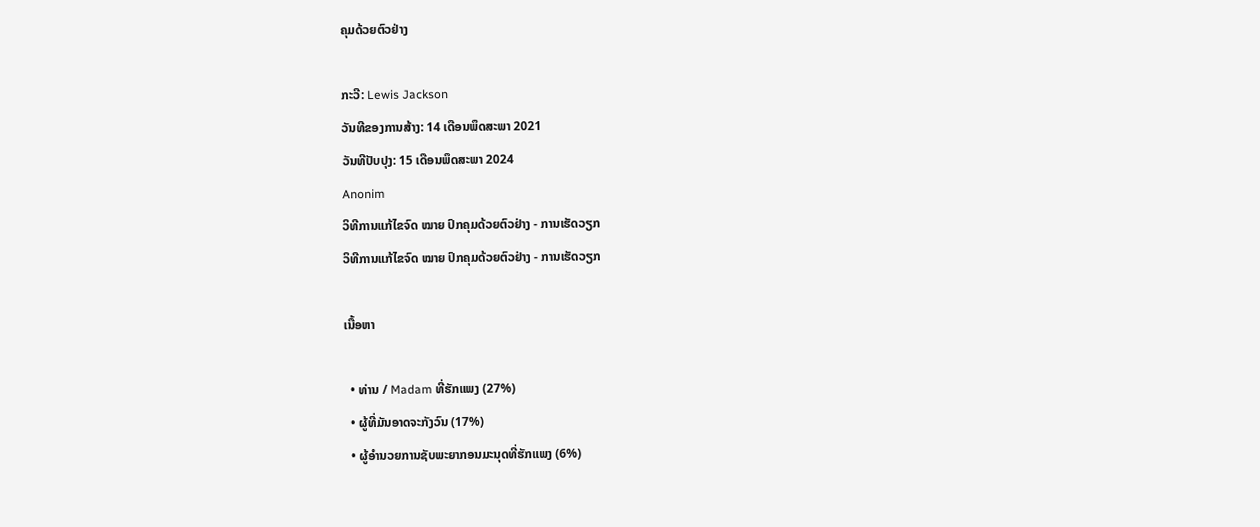ຄຸມດ້ວຍຕົວຢ່າງ

ກະວີ: Lewis Jackson
ວັນທີຂອງການສ້າງ: 14 ເດືອນພຶດສະພາ 2021
ວັນທີປັບປຸງ: 15 ເດືອນພຶດສະພາ 2024
Anonim
ວິທີການແກ້ໄຂຈົດ ໝາຍ ປົກຄຸມດ້ວຍຕົວຢ່າງ - ການເຮັດວຽກ
ວິທີການແກ້ໄຂຈົດ ໝາຍ ປົກຄຸມດ້ວຍຕົວຢ່າງ - ການເຮັດວຽກ

ເນື້ອຫາ

  • ທ່ານ / Madam ທີ່ຮັກແພງ (27%)
  • ຜູ້ທີ່ມັນອາດຈະກັງວົນ (17%)
  • ຜູ້ອໍານວຍການຊັບພະຍາກອນມະນຸດທີ່ຮັກແພງ (6%)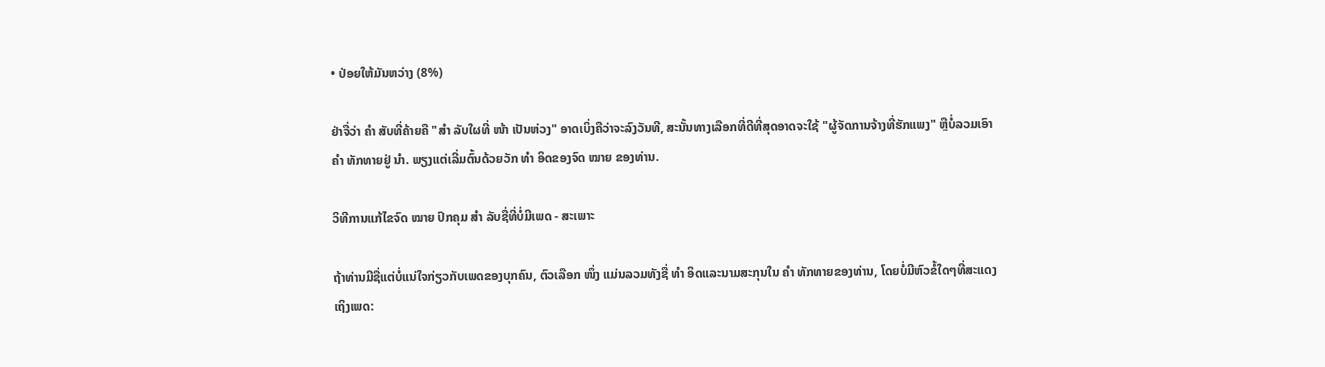• ປ່ອຍໃຫ້ມັນຫວ່າງ (8%)

ຢ່າຈື່ວ່າ ຄຳ ສັບທີ່ຄ້າຍຄື "ສຳ ລັບໃຜທີ່ ໜ້າ ເປັນຫ່ວງ" ອາດເບິ່ງຄືວ່າຈະລົງວັນທີ, ສະນັ້ນທາງເລືອກທີ່ດີທີ່ສຸດອາດຈະໃຊ້ "ຜູ້ຈັດການຈ້າງທີ່ຮັກແພງ" ຫຼືບໍ່ລວມເອົາ ຄຳ ທັກທາຍຢູ່ ນຳ. ພຽງແຕ່ເລີ່ມຕົ້ນດ້ວຍວັກ ທຳ ອິດຂອງຈົດ ໝາຍ ຂອງທ່ານ.

ວິທີການແກ້ໄຂຈົດ ໝາຍ ປົກຄຸມ ສຳ ລັບຊື່ທີ່ບໍ່ມີເພດ - ສະເພາະ

ຖ້າທ່ານມີຊື່ແຕ່ບໍ່ແນ່ໃຈກ່ຽວກັບເພດຂອງບຸກຄົນ, ຕົວເລືອກ ໜຶ່ງ ແມ່ນລວມທັງຊື່ ທຳ ອິດແລະນາມສະກຸນໃນ ຄຳ ທັກທາຍຂອງທ່ານ, ໂດຍບໍ່ມີຫົວຂໍ້ໃດໆທີ່ສະແດງເຖິງເພດ: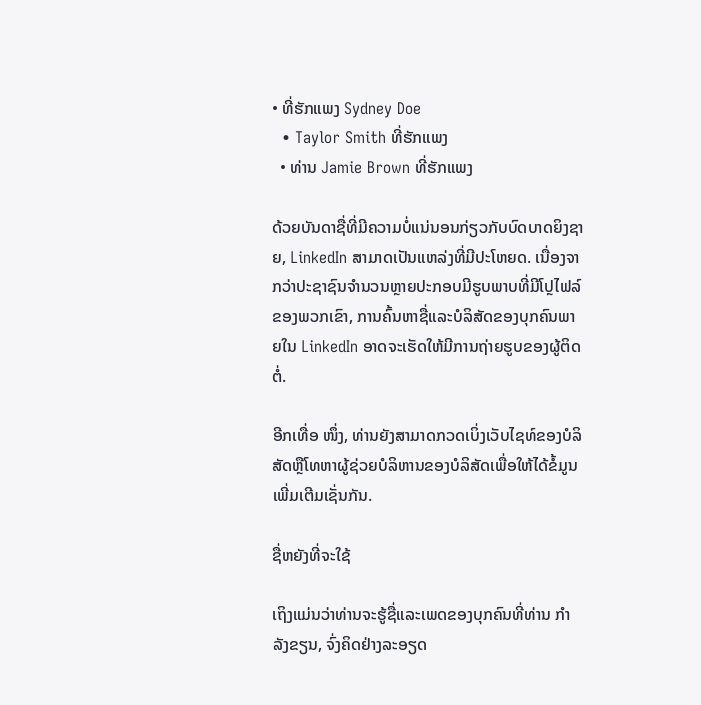• ທີ່ຮັກແພງ Sydney Doe
  • Taylor Smith ທີ່ຮັກແພງ
  • ທ່ານ Jamie Brown ທີ່ຮັກແພງ

ດ້ວຍບັນດາຊື່ທີ່ມີຄວາມບໍ່ແນ່ນອນກ່ຽວກັບບົດບາດຍິງຊາຍ, LinkedIn ສາມາດເປັນແຫລ່ງທີ່ມີປະໂຫຍດ. ເນື່ອງຈາກວ່າປະຊາຊົນຈໍານວນຫຼາຍປະກອບມີຮູບພາບທີ່ມີໂປຼໄຟລ໌ຂອງພວກເຂົາ, ການຄົ້ນຫາຊື່ແລະບໍລິສັດຂອງບຸກຄົນພາຍໃນ LinkedIn ອາດຈະເຮັດໃຫ້ມີການຖ່າຍຮູບຂອງຜູ້ຕິດຕໍ່.

ອີກເທື່ອ ໜຶ່ງ, ທ່ານຍັງສາມາດກວດເບິ່ງເວັບໄຊທ໌ຂອງບໍລິສັດຫຼືໂທຫາຜູ້ຊ່ວຍບໍລິຫານຂອງບໍລິສັດເພື່ອໃຫ້ໄດ້ຂໍ້ມູນເພີ່ມເຕີມເຊັ່ນກັນ.

ຊື່ຫຍັງທີ່ຈະໃຊ້

ເຖິງແມ່ນວ່າທ່ານຈະຮູ້ຊື່ແລະເພດຂອງບຸກຄົນທີ່ທ່ານ ກຳ ລັງຂຽນ, ຈົ່ງຄິດຢ່າງລະອຽດ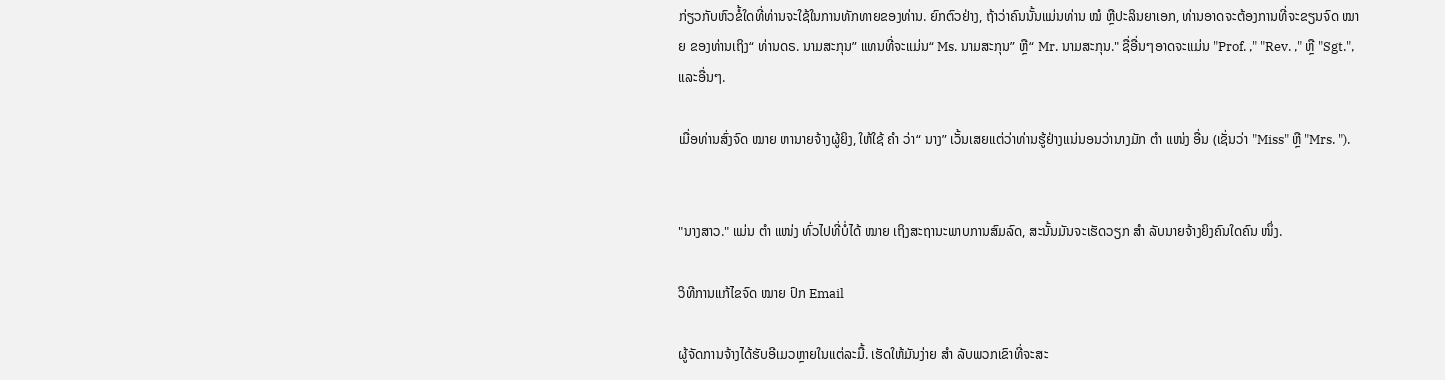ກ່ຽວກັບຫົວຂໍ້ໃດທີ່ທ່ານຈະໃຊ້ໃນການທັກທາຍຂອງທ່ານ. ຍົກຕົວຢ່າງ, ຖ້າວ່າຄົນນັ້ນແມ່ນທ່ານ ໝໍ ຫຼືປະລິນຍາເອກ, ທ່ານອາດຈະຕ້ອງການທີ່ຈະຂຽນຈົດ ໝາຍ ຂອງທ່ານເຖິງ“ ທ່ານດຣ. ນາມສະກຸນ” ແທນທີ່ຈະແມ່ນ“ Ms. ນາມສະກຸນ” ຫຼື“ Mr. ນາມສະກຸນ." ຊື່ອື່ນໆອາດຈະແມ່ນ "Prof. ," "Rev. ," ຫຼື "Sgt.", ແລະອື່ນໆ.

ເມື່ອທ່ານສົ່ງຈົດ ໝາຍ ຫານາຍຈ້າງຜູ້ຍິງ, ໃຫ້ໃຊ້ ຄຳ ວ່າ“ ນາງ” ເວັ້ນເສຍແຕ່ວ່າທ່ານຮູ້ຢ່າງແນ່ນອນວ່ານາງມັກ ຕຳ ແໜ່ງ ອື່ນ (ເຊັ່ນວ່າ "Miss" ຫຼື "Mrs. ").


"ນາງສາວ." ແມ່ນ ຕຳ ແໜ່ງ ທົ່ວໄປທີ່ບໍ່ໄດ້ ໝາຍ ເຖິງສະຖານະພາບການສົມລົດ, ສະນັ້ນມັນຈະເຮັດວຽກ ສຳ ລັບນາຍຈ້າງຍິງຄົນໃດຄົນ ໜຶ່ງ.

ວິທີການແກ້ໄຂຈົດ ໝາຍ ປົກ Email

ຜູ້ຈັດການຈ້າງໄດ້ຮັບອີເມວຫຼາຍໃນແຕ່ລະມື້. ເຮັດໃຫ້ມັນງ່າຍ ສຳ ລັບພວກເຂົາທີ່ຈະສະ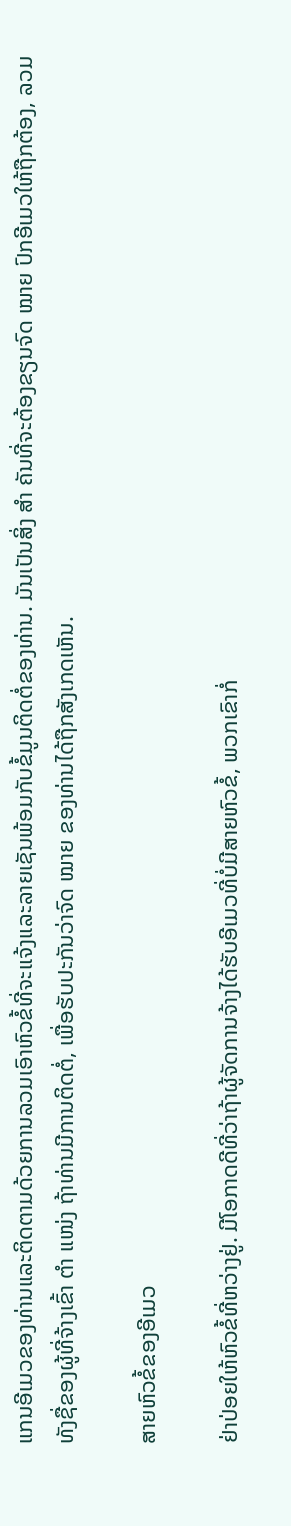ແກນອີເມວຂອງທ່ານແລະຕິດຕາມດ້ວຍການລວມເອົາຫົວຂໍ້ທີ່ຈະແຈ້ງແລະລາຍເຊັນພ້ອມກັບຂໍ້ມູນຕິດຕໍ່ຂອງທ່ານ. ມັນເປັນສິ່ງ ສຳ ຄັນທີ່ຈະຕ້ອງຂຽນຈົດ ໝາຍ ປົກອີເມວໃຫ້ຖືກຕ້ອງ, ລວມທັງຊື່ຂອງຜູ້ທີ່ຈ້າງເຂົ້າ ຕຳ ແໜ່ງ ຖ້າທ່ານມີການຕິດຕໍ່, ເພື່ອຮັບປະກັນວ່າຈົດ ໝາຍ ຂອງທ່ານໄດ້ຖືກສັງເກດເຫັນ.

ສາຍຫົວຂໍ້ຂອງອີເມວ

ຢ່າປ່ອຍໃຫ້ຫົວຂໍ້ທີ່ຫວ່າງຢູ່. ມີໂອກາດດີທີ່ວ່າຖ້າຜູ້ຈັດການຈ້າງໄດ້ຮັບອີເມວທີ່ບໍ່ມີສາຍຫົວຂໍ້, ພວກເຂົາກໍ່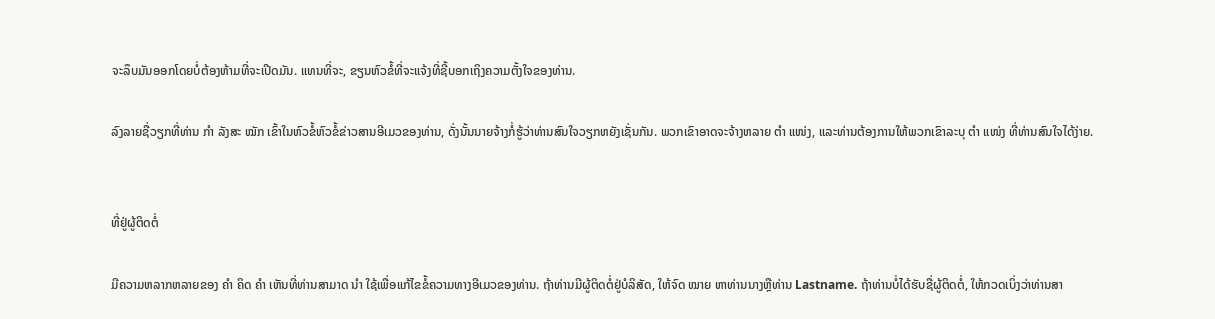ຈະລຶບມັນອອກໂດຍບໍ່ຕ້ອງຫ້າມທີ່ຈະເປີດມັນ. ແທນທີ່ຈະ, ຂຽນຫົວຂໍ້ທີ່ຈະແຈ້ງທີ່ຊີ້ບອກເຖິງຄວາມຕັ້ງໃຈຂອງທ່ານ.

ລົງລາຍຊື່ວຽກທີ່ທ່ານ ກຳ ລັງສະ ໝັກ ເຂົ້າໃນຫົວຂໍ້ຫົວຂໍ້ຂ່າວສານອີເມວຂອງທ່ານ, ດັ່ງນັ້ນນາຍຈ້າງກໍ່ຮູ້ວ່າທ່ານສົນໃຈວຽກຫຍັງເຊັ່ນກັນ. ພວກເຂົາອາດຈະຈ້າງຫລາຍ ຕຳ ແໜ່ງ, ແລະທ່ານຕ້ອງການໃຫ້ພວກເຂົາລະບຸ ຕຳ ແໜ່ງ ທີ່ທ່ານສົນໃຈໄດ້ງ່າຍ.


ທີ່ຢູ່ຜູ້ຕິດຕໍ່

ມີຄວາມຫລາກຫລາຍຂອງ ຄຳ ຄິດ ຄຳ ເຫັນທີ່ທ່ານສາມາດ ນຳ ໃຊ້ເພື່ອແກ້ໄຂຂໍ້ຄວາມທາງອີເມວຂອງທ່ານ. ຖ້າທ່ານມີຜູ້ຕິດຕໍ່ຢູ່ບໍລິສັດ, ໃຫ້ຈົດ ໝາຍ ຫາທ່ານນາງຫຼືທ່ານ Lastname. ຖ້າທ່ານບໍ່ໄດ້ຮັບຊື່ຜູ້ຕິດຕໍ່, ໃຫ້ກວດເບິ່ງວ່າທ່ານສາ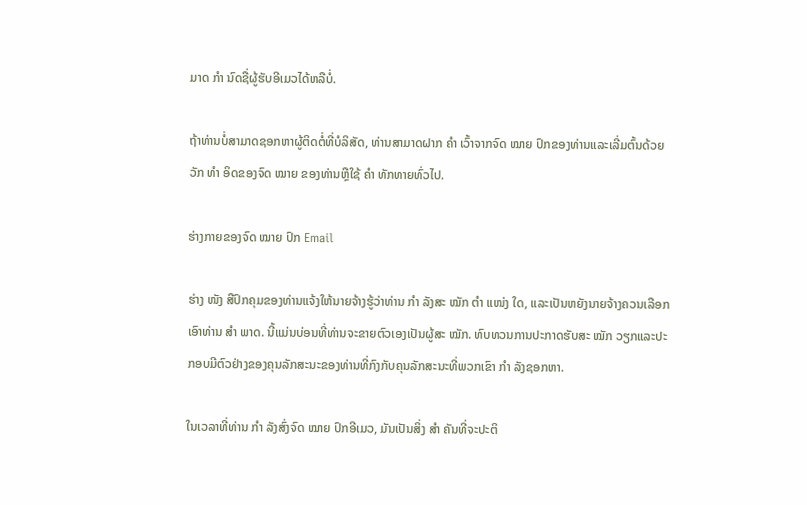ມາດ ກຳ ນົດຊື່ຜູ້ຮັບອີເມວໄດ້ຫລືບໍ່.

ຖ້າທ່ານບໍ່ສາມາດຊອກຫາຜູ້ຕິດຕໍ່ທີ່ບໍລິສັດ, ທ່ານສາມາດຝາກ ຄຳ ເວົ້າຈາກຈົດ ໝາຍ ປົກຂອງທ່ານແລະເລີ່ມຕົ້ນດ້ວຍວັກ ທຳ ອິດຂອງຈົດ ໝາຍ ຂອງທ່ານຫຼືໃຊ້ ຄຳ ທັກທາຍທົ່ວໄປ.

ຮ່າງກາຍຂອງຈົດ ໝາຍ ປົກ Email

ຮ່າງ ໜັງ ສືປົກຄຸມຂອງທ່ານແຈ້ງໃຫ້ນາຍຈ້າງຮູ້ວ່າທ່ານ ກຳ ລັງສະ ໝັກ ຕຳ ແໜ່ງ ໃດ, ແລະເປັນຫຍັງນາຍຈ້າງຄວນເລືອກເອົາທ່ານ ສຳ ພາດ. ນີ້ແມ່ນບ່ອນທີ່ທ່ານຈະຂາຍຕົວເອງເປັນຜູ້ສະ ໝັກ. ທົບທວນການປະກາດຮັບສະ ໝັກ ວຽກແລະປະກອບມີຕົວຢ່າງຂອງຄຸນລັກສະນະຂອງທ່ານທີ່ກົງກັບຄຸນລັກສະນະທີ່ພວກເຂົາ ກຳ ລັງຊອກຫາ.

ໃນເວລາທີ່ທ່ານ ກຳ ລັງສົ່ງຈົດ ໝາຍ ປົກອີເມວ, ມັນເປັນສິ່ງ ສຳ ຄັນທີ່ຈະປະຕິ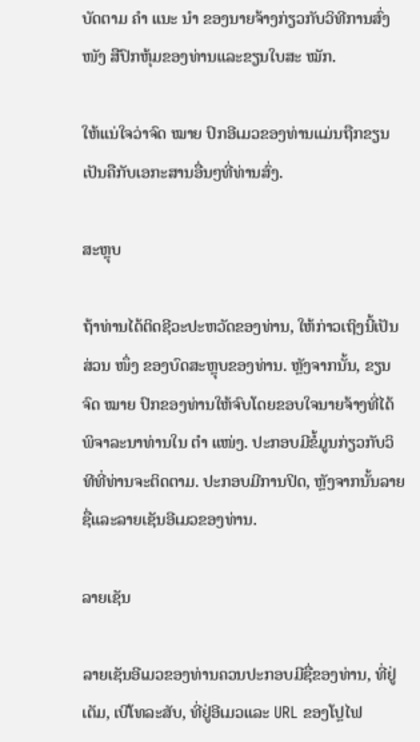ບັດຕາມ ຄຳ ແນະ ນຳ ຂອງນາຍຈ້າງກ່ຽວກັບວິທີການສົ່ງ ໜັງ ສືປົກຫຸ້ມຂອງທ່ານແລະຂຽນໃບສະ ໝັກ.

ໃຫ້ແນ່ໃຈວ່າຈົດ ໝາຍ ປົກອີເມວຂອງທ່ານແມ່ນຖືກຂຽນເປັນຄືກັບເອກະສານອື່ນໆທີ່ທ່ານສົ່ງ.

ສະຫຼຸບ

ຖ້າທ່ານໄດ້ຕິດຊີວະປະຫວັດຂອງທ່ານ, ໃຫ້ກ່າວເຖິງນີ້ເປັນສ່ວນ ໜຶ່ງ ຂອງບົດສະຫຼຸບຂອງທ່ານ. ຫຼັງຈາກນັ້ນ, ຂຽນຈົດ ໝາຍ ປົກຂອງທ່ານໃຫ້ຈົບໂດຍຂອບໃຈນາຍຈ້າງທີ່ໄດ້ພິຈາລະນາທ່ານໃນ ຕຳ ແໜ່ງ. ປະກອບມີຂໍ້ມູນກ່ຽວກັບວິທີທີ່ທ່ານຈະຕິດຕາມ. ປະກອບມີການປິດ, ຫຼັງຈາກນັ້ນລາຍຊື່ແລະລາຍເຊັນອີເມວຂອງທ່ານ.

ລາຍເຊັນ

ລາຍເຊັນອີເມວຂອງທ່ານຄວນປະກອບມີຊື່ຂອງທ່ານ, ທີ່ຢູ່ເຕັມ, ເບີໂທລະສັບ, ທີ່ຢູ່ອີເມວແລະ URL ຂອງໂປຼໄຟ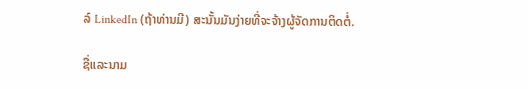ລ໌ LinkedIn (ຖ້າທ່ານມີ) ສະນັ້ນມັນງ່າຍທີ່ຈະຈ້າງຜູ້ຈັດການຕິດຕໍ່.

ຊື່ແລະນາມ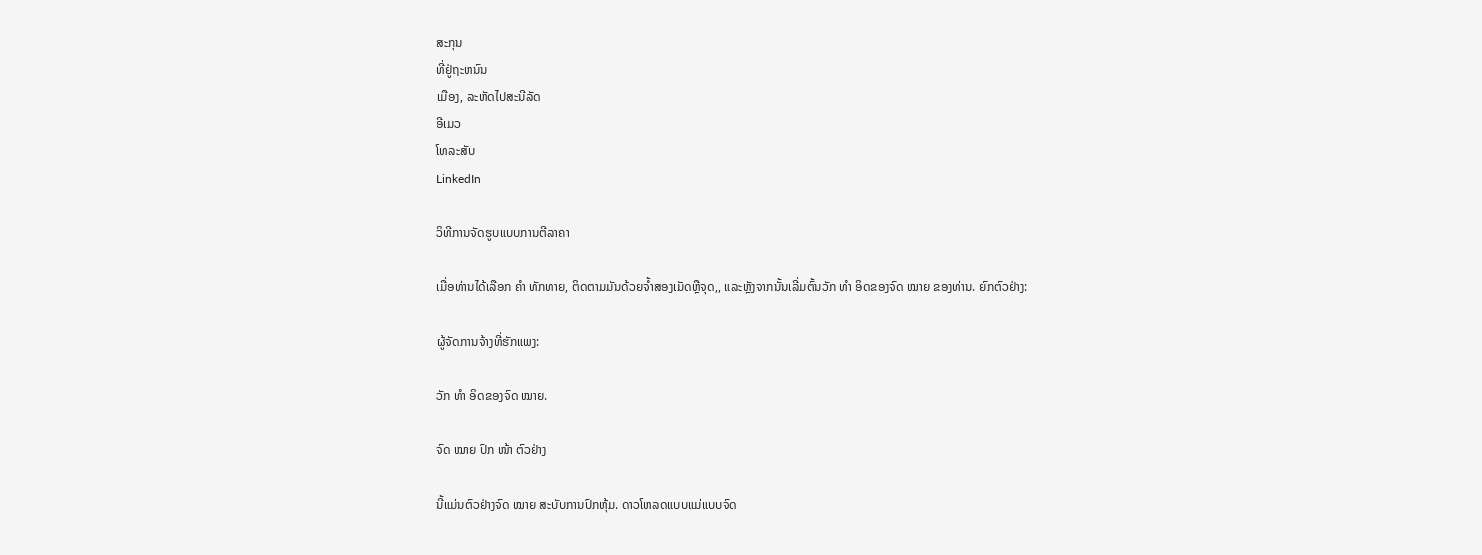ສະກຸນ
ທີ່ຢູ່ຖະຫນົນ
ເມືອງ, ລະຫັດໄປສະນີລັດ
ອີເມວ
ໂທລະສັບ
LinkedIn

ວິທີການຈັດຮູບແບບການຕີລາຄາ

ເມື່ອທ່ານໄດ້ເລືອກ ຄຳ ທັກທາຍ, ຕິດຕາມມັນດ້ວຍຈໍ້າສອງເມັດຫຼືຈຸດ,, ແລະຫຼັງຈາກນັ້ນເລີ່ມຕົ້ນວັກ ທຳ ອິດຂອງຈົດ ໝາຍ ຂອງທ່ານ. ຍົກຕົວຢ່າງ:

ຜູ້ຈັດການຈ້າງທີ່ຮັກແພງ:

ວັກ ທຳ ອິດຂອງຈົດ ໝາຍ.

ຈົດ ໝາຍ ປົກ ໜ້າ ຕົວຢ່າງ

ນີ້ແມ່ນຕົວຢ່າງຈົດ ໝາຍ ສະບັບການປົກຫຸ້ມ. ດາວໂຫລດແບບແມ່ແບບຈົດ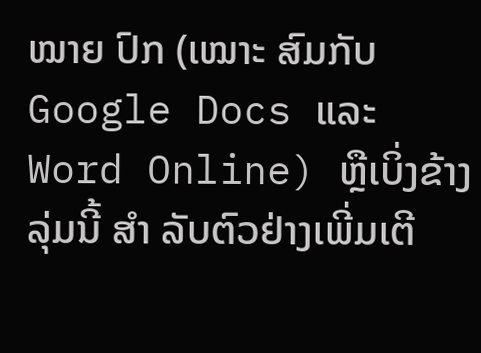ໝາຍ ປົກ (ເໝາະ ສົມກັບ Google Docs ແລະ Word Online) ຫຼືເບິ່ງຂ້າງລຸ່ມນີ້ ສຳ ລັບຕົວຢ່າງເພີ່ມເຕີ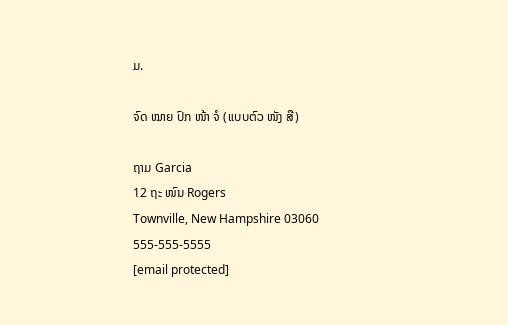ມ.

ຈົດ ໝາຍ ປົກ ໜ້າ ຈໍ (ແບບຕົວ ໜັງ ສື)

ຖາມ Garcia
12 ຖະ ໜົນ Rogers
Townville, New Hampshire 03060
555-555-5555
[email protected]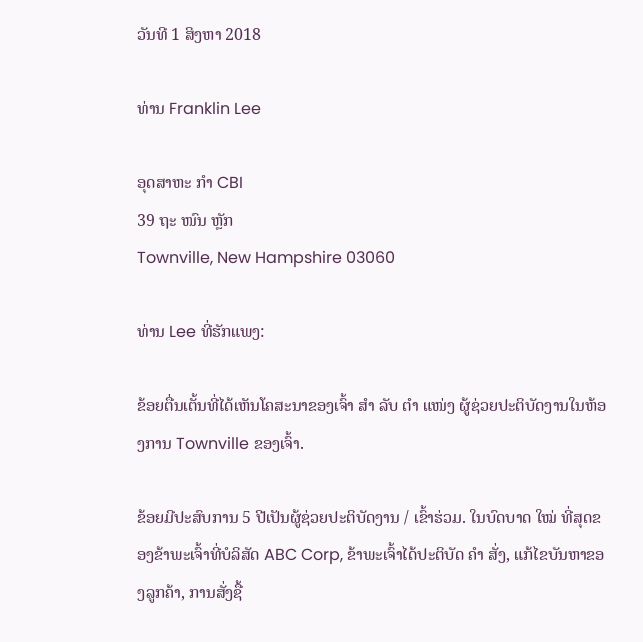ວັນທີ 1 ສິງຫາ 2018

ທ່ານ Franklin Lee

ອຸດສາຫະ ກຳ CBI
39 ຖະ ໜົນ ຫຼັກ
Townville, New Hampshire 03060

ທ່ານ Lee ທີ່ຮັກແພງ:

ຂ້ອຍຕື່ນເຕັ້ນທີ່ໄດ້ເຫັນໂຄສະນາຂອງເຈົ້າ ສຳ ລັບ ຕຳ ແໜ່ງ ຜູ້ຊ່ວຍປະຕິບັດງານໃນຫ້ອງການ Townville ຂອງເຈົ້າ.

ຂ້ອຍມີປະສົບການ 5 ປີເປັນຜູ້ຊ່ວຍປະຕິບັດງານ / ເຂົ້າຮ່ວມ. ໃນບົດບາດ ໃໝ່ ທີ່ສຸດຂອງຂ້າພະເຈົ້າທີ່ບໍລິສັດ ABC Corp, ຂ້າພະເຈົ້າໄດ້ປະຕິບັດ ຄຳ ສັ່ງ, ແກ້ໄຂບັນຫາຂອງລູກຄ້າ, ການສັ່ງຊື້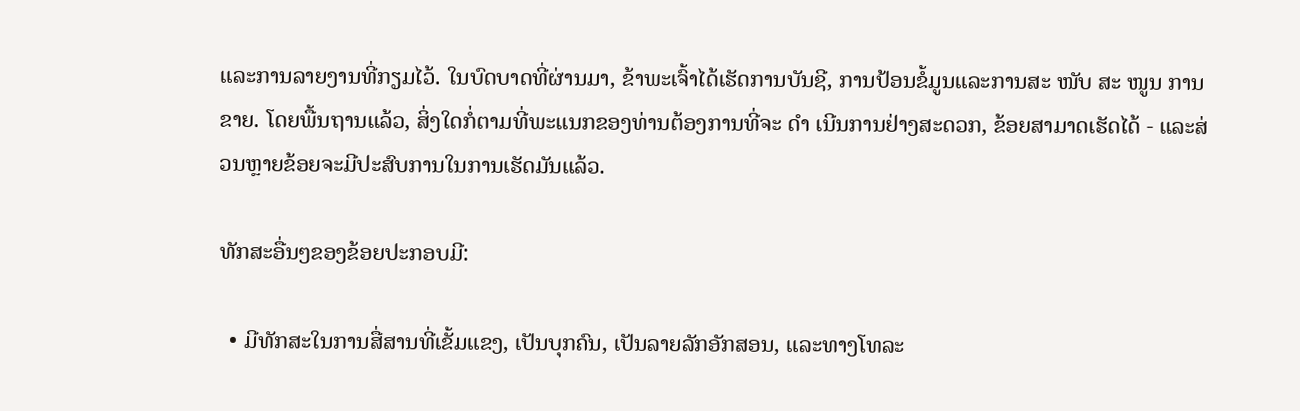ແລະການລາຍງານທີ່ກຽມໄວ້. ໃນບົດບາດທີ່ຜ່ານມາ, ຂ້າພະເຈົ້າໄດ້ເຮັດການບັນຊີ, ການປ້ອນຂໍ້ມູນແລະການສະ ໜັບ ສະ ໜູນ ການຂາຍ. ໂດຍພື້ນຖານແລ້ວ, ສິ່ງໃດກໍ່ຕາມທີ່ພະແນກຂອງທ່ານຕ້ອງການທີ່ຈະ ດຳ ເນີນການຢ່າງສະດວກ, ຂ້ອຍສາມາດເຮັດໄດ້ - ແລະສ່ວນຫຼາຍຂ້ອຍຈະມີປະສົບການໃນການເຮັດມັນແລ້ວ.

ທັກສະອື່ນໆຂອງຂ້ອຍປະກອບມີ:

  • ມີທັກສະໃນການສື່ສານທີ່ເຂັ້ມແຂງ, ເປັນບຸກຄົນ, ເປັນລາຍລັກອັກສອນ, ແລະທາງໂທລະ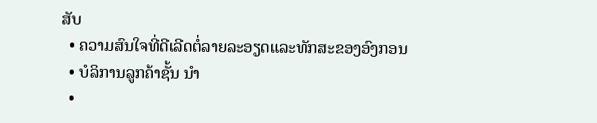ສັບ
  • ຄວາມສົນໃຈທີ່ດີເລີດຕໍ່ລາຍລະອຽດແລະທັກສະຂອງອົງກອນ
  • ບໍລິການລູກຄ້າຊັ້ນ ນຳ
  •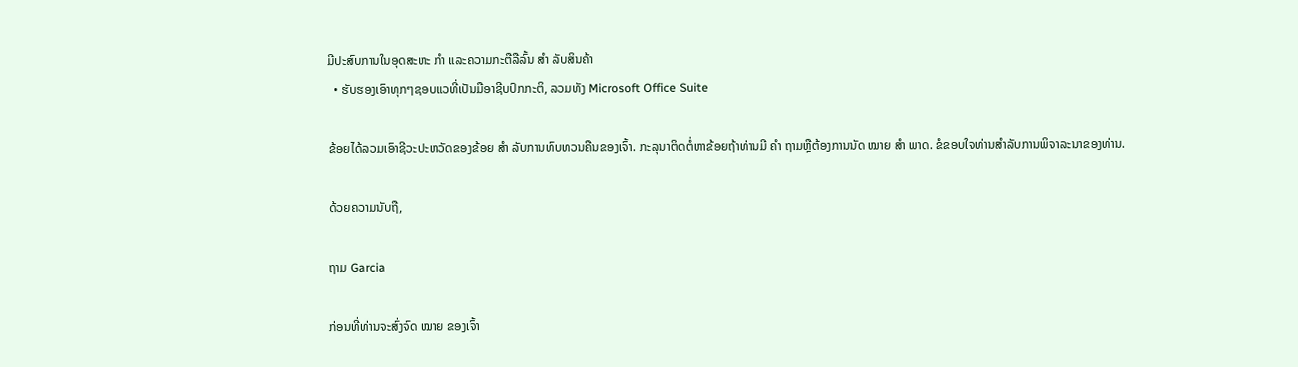ມີປະສົບການໃນອຸດສະຫະ ກຳ ແລະຄວາມກະຕືລືລົ້ນ ສຳ ລັບສິນຄ້າ
  • ຮັບຮອງເອົາທຸກໆຊອບແວທີ່ເປັນມືອາຊີບປົກກະຕິ, ລວມທັງ Microsoft Office Suite

ຂ້ອຍໄດ້ລວມເອົາຊີວະປະຫວັດຂອງຂ້ອຍ ສຳ ລັບການທົບທວນຄືນຂອງເຈົ້າ. ກະລຸນາຕິດຕໍ່ຫາຂ້ອຍຖ້າທ່ານມີ ຄຳ ຖາມຫຼືຕ້ອງການນັດ ໝາຍ ສຳ ພາດ. ຂໍຂອບໃຈທ່ານສໍາລັບການພິຈາລະນາຂອງທ່ານ.

ດ້ວຍຄວາມນັບຖື,

ຖາມ Garcia

ກ່ອນທີ່ທ່ານຈະສົ່ງຈົດ ໝາຍ ຂອງເຈົ້າ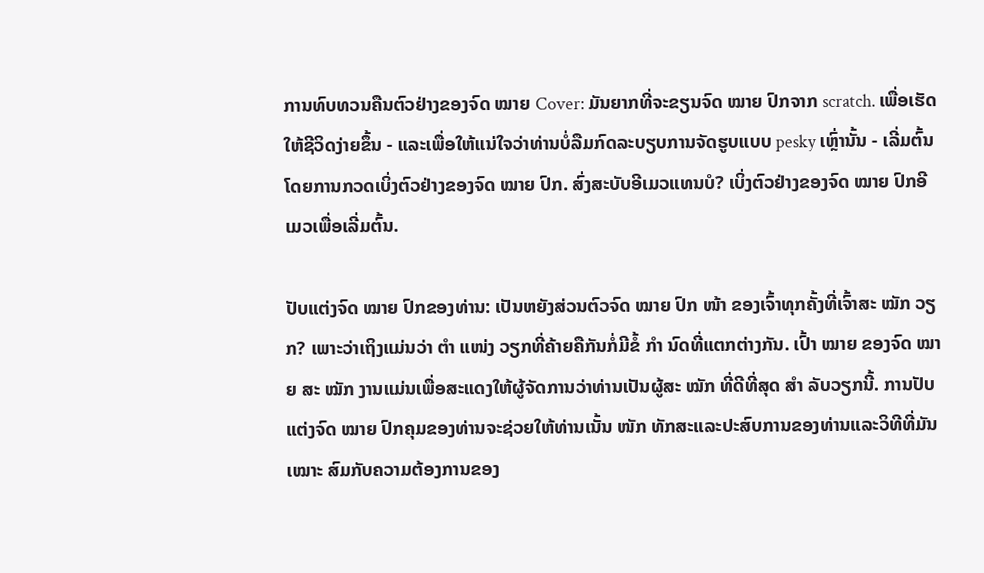ການທົບທວນຄືນຕົວຢ່າງຂອງຈົດ ໝາຍ Cover: ມັນຍາກທີ່ຈະຂຽນຈົດ ໝາຍ ປົກຈາກ scratch. ເພື່ອເຮັດໃຫ້ຊີວິດງ່າຍຂຶ້ນ - ແລະເພື່ອໃຫ້ແນ່ໃຈວ່າທ່ານບໍ່ລືມກົດລະບຽບການຈັດຮູບແບບ pesky ເຫຼົ່ານັ້ນ - ເລີ່ມຕົ້ນໂດຍການກວດເບິ່ງຕົວຢ່າງຂອງຈົດ ໝາຍ ປົກ. ສົ່ງສະບັບອີເມວແທນບໍ? ເບິ່ງຕົວຢ່າງຂອງຈົດ ໝາຍ ປົກອີເມວເພື່ອເລີ່ມຕົ້ນ.

ປັບແຕ່ງຈົດ ໝາຍ ປົກຂອງທ່ານ: ເປັນຫຍັງສ່ວນຕົວຈົດ ໝາຍ ປົກ ໜ້າ ຂອງເຈົ້າທຸກຄັ້ງທີ່ເຈົ້າສະ ໝັກ ວຽກ? ເພາະວ່າເຖິງແມ່ນວ່າ ຕຳ ແໜ່ງ ວຽກທີ່ຄ້າຍຄືກັນກໍ່ມີຂໍ້ ກຳ ນົດທີ່ແຕກຕ່າງກັນ. ເປົ້າ ໝາຍ ຂອງຈົດ ໝາຍ ສະ ໝັກ ງານແມ່ນເພື່ອສະແດງໃຫ້ຜູ້ຈັດການວ່າທ່ານເປັນຜູ້ສະ ໝັກ ທີ່ດີທີ່ສຸດ ສຳ ລັບວຽກນີ້. ການປັບແຕ່ງຈົດ ໝາຍ ປົກຄຸມຂອງທ່ານຈະຊ່ວຍໃຫ້ທ່ານເນັ້ນ ໜັກ ທັກສະແລະປະສົບການຂອງທ່ານແລະວິທີທີ່ມັນ ເໝາະ ສົມກັບຄວາມຕ້ອງການຂອງ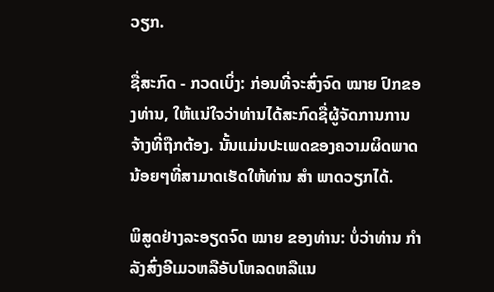ວຽກ.

ຊື່ສະກົດ - ກວດເບິ່ງ: ກ່ອນທີ່ຈະສົ່ງຈົດ ໝາຍ ປົກຂອງທ່ານ, ໃຫ້ແນ່ໃຈວ່າທ່ານໄດ້ສະກົດຊື່ຜູ້ຈັດການການຈ້າງທີ່ຖືກຕ້ອງ. ນັ້ນແມ່ນປະເພດຂອງຄວາມຜິດພາດນ້ອຍໆທີ່ສາມາດເຮັດໃຫ້ທ່ານ ສຳ ພາດວຽກໄດ້.

ພິສູດຢ່າງລະອຽດຈົດ ໝາຍ ຂອງທ່ານ: ບໍ່ວ່າທ່ານ ກຳ ລັງສົ່ງອີເມວຫລືອັບໂຫລດຫລືແນ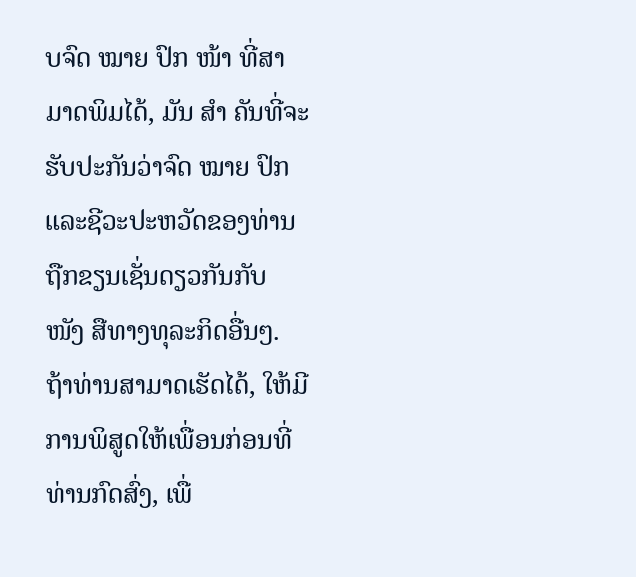ບຈົດ ໝາຍ ປົກ ໜ້າ ທີ່ສາມາດພິມໄດ້, ມັນ ສຳ ຄັນທີ່ຈະຮັບປະກັນວ່າຈົດ ໝາຍ ປົກແລະຊີວະປະຫວັດຂອງທ່ານຖືກຂຽນເຊັ່ນດຽວກັນກັບ ໜັງ ສືທາງທຸລະກິດອື່ນໆ. ຖ້າທ່ານສາມາດເຮັດໄດ້, ໃຫ້ມີການພິສູດໃຫ້ເພື່ອນກ່ອນທີ່ທ່ານກົດສົ່ງ, ເພື່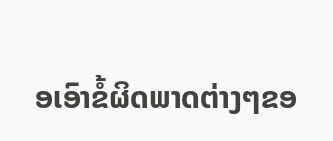ອເອົາຂໍ້ຜິດພາດຕ່າງໆຂອ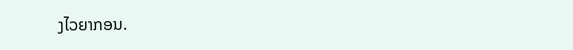ງໄວຍາກອນ.